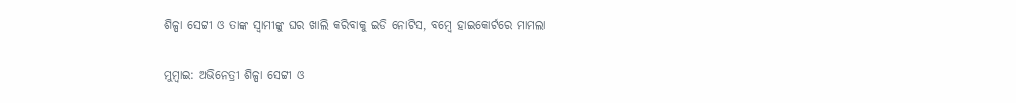ଶିଳ୍ପା ସେଟ୍ଟୀ ଓ ତାଙ୍କ ସ୍ୱାମୀଙ୍କୁ ଘର ଖାଲି କରିବାକୁ ଇଡି ନୋଟିସ, ବମ୍ବେ ହାଇକୋର୍ଟରେ ମାମଲା

ମୁମ୍ବାଇ: ଅଭିନେତ୍ରୀ ଶିଳ୍ପା ସେଟ୍ଟୀ ଓ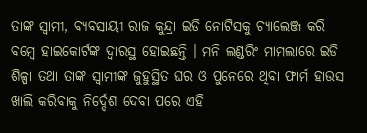ତାଙ୍କ ସ୍ୱାମୀ, ବ୍ୟବସାୟୀ ରାଜ କୁନ୍ଦ୍ରା ଇଡି ନୋଟିସକୁ ଚ୍ୟାଲେଞ୍ଜ କରି ବମ୍ବେ ହାଇକୋର୍ଟଙ୍କ ଦ୍ୱାରସ୍ଥ ହୋଇଛନ୍ତି । ମନି ଲଣ୍ଡରିଂ ମାମଲାରେ ଇଡି ଶିଳ୍ପା ତଥା ତାଙ୍କ ସ୍ୱାମୀଙ୍କ ଜୁହୁସ୍ଥିତ ଘର ଓ ପୁନେରେ ଥିବା ଫାର୍ମ ହାଉସ ଖାଲି କରିବାକୁ ନିର୍ଦ୍ଦେଶ ଦେବା ପରେ ଏହି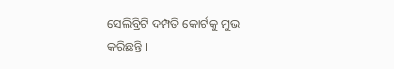ସେଲିବ୍ରିଟି ଦମ୍ପତି କୋର୍ଟକୁ ମୁଭ କରିଛନ୍ତି ।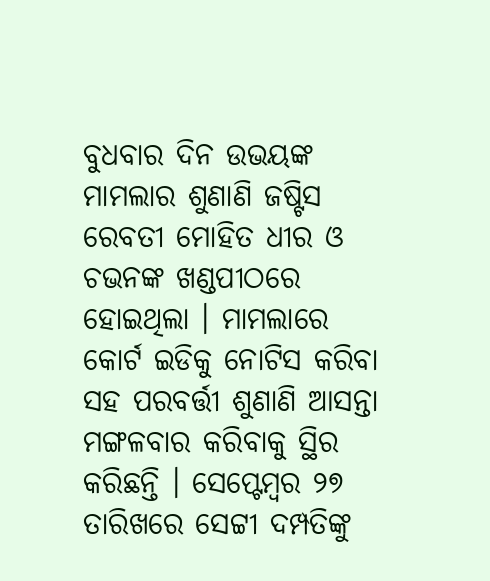ବୁଧବାର ଦିନ ଉଭୟଙ୍କ ମାମଲାର ଶୁଣାଣି ଜଷ୍ଟିସ ରେବତୀ ମୋହିତ ଧୀର ଓ ଚଭନଙ୍କ ଖଣ୍ଡପୀଠରେ ହୋଇଥିଲା । ମାମଲାରେ କୋର୍ଟ ଇଡିକୁ ନୋଟିସ କରିବା ସହ ପରବର୍ତ୍ତୀ ଶୁଣାଣି ଆସନ୍ତା ମଙ୍ଗଳବାର କରିବାକୁ ସ୍ଥିର କରିଛନ୍ତି । ସେପ୍ଟେମ୍ବର ୨୭ ତାରିଖରେ ସେଟ୍ଟୀ ଦମ୍ପତିଙ୍କୁ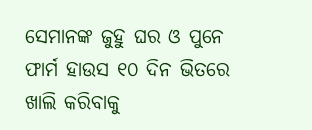ସେମାନଙ୍କ ଜୁହୁ ଘର ଓ ପୁନେ ଫାର୍ମ ହାଉସ ୧୦ ଦିନ ଭିତରେ ଖାଲି କରିବାକୁ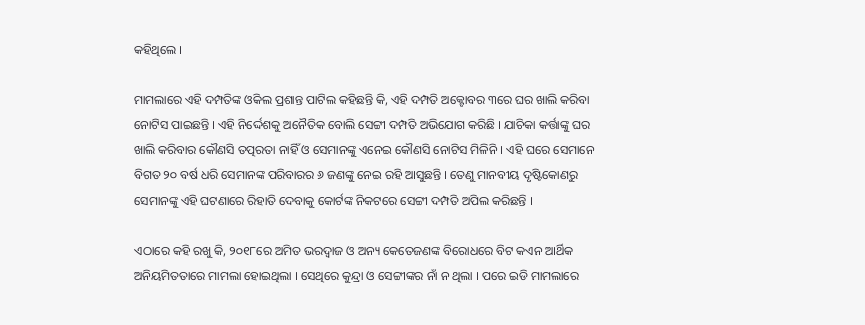କହିଥିଲେ ।

ମାମଲାରେ ଏହି ଦମ୍ପତିଙ୍କ ଓକିଲ ପ୍ରଶାନ୍ତ ପାଟିଲ କହିଛନ୍ତି କି, ଏହି ଦମ୍ପତି ଅକ୍ଟୋବର ୩ରେ ଘର ଖାଲି କରିବା ନୋଟିସ ପାଇଛନ୍ତି । ଏହି ନିର୍ଦ୍ଦେଶକୁ ଅନୈତିକ ବୋଲି ସେଟ୍ଟୀ ଦମ୍ପତି ଅଭିଯୋଗ କରିଛି । ଯାଚିକା କର୍ତ୍ତାଙ୍କୁ ଘର ଖାଲି କରିବାର କୌଣସି ତତ୍ପରତା ନାହିଁ ଓ ସେମାନଙ୍କୁ ଏନେଇ କୌଣସି ନୋଟିସ ମିଳିନି । ଏହି ଘରେ ସେମାନେ ବିଗତ ୨୦ ବର୍ଷ ଧରି ସେମାନଙ୍କ ପରିବାରର ୬ ଜଣଙ୍କୁ ନେଇ ରହି ଆସୁଛନ୍ତି । ତେଣୁ ମାନବୀୟ ଦୃଷ୍ଟିକୋଣରୁ ସେମାନଙ୍କୁ ଏହି ଘଟଣାରେ ରିହାତି ଦେବାକୁ କୋର୍ଟଙ୍କ ନିକଟରେ ସେଟ୍ଟୀ ଦମ୍ପତି ଅପିଲ କରିଛନ୍ତି ।

ଏଠାରେ କହି ରଖୁ କି, ୨୦୧୮ରେ ଅମିତ ଭରଦ୍ୱାଜ ଓ ଅନ୍ୟ କେତେଜଣଙ୍କ ବିରୋଧରେ ବିଟ କଏନ ଆର୍ଥିକ ଅନିୟମିତତାରେ ମାମଲା ହୋଇଥିଲା । ସେଥିରେ କୁନ୍ଦ୍ରା ଓ ସେଟ୍ଟୀଙ୍କର ନାଁ ନ ଥିଲା । ପରେ ଇଡି ମାମଲାରେ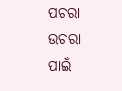ପଚରା ଉଚରା ପାଇଁ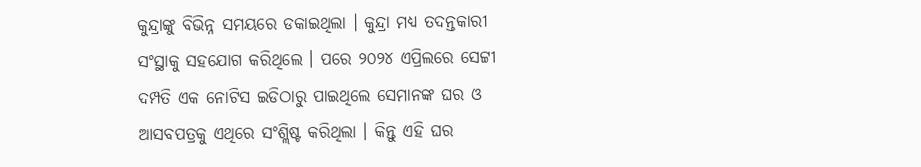କୁନ୍ଦ୍ରାଙ୍କୁ ବିଭିନ୍ନ ସମୟରେ ଡକାଇଥିଲା । କୁନ୍ଦ୍ରା ମଧ୍ୟ ତଦନ୍ତକାରୀ ସଂସ୍ଥାକୁ ସହଯୋଗ କରିଥିଲେ । ପରେ ୨୦୨୪ ଏପ୍ରିଲରେ ସେଟ୍ଟୀ ଦମ୍ପତି ଏକ ନୋଟିସ ଇଡିଠାରୁ ପାଇଥିଲେ ସେମାନଙ୍କ ଘର ଓ ଆସବପତ୍ରକୁ ଏଥିରେ ସଂଶ୍ଲିଷ୍ଟ କରିଥିଲା । କିନ୍ତୁ ଏହି ଘର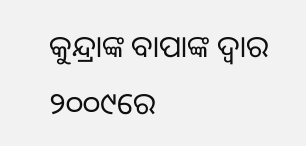କୁନ୍ଦ୍ରାଙ୍କ ବାପାଙ୍କ ଦ୍ୱାର ୨୦୦୯ରେ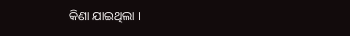କିଣା ଯାଇଥିଲା ।